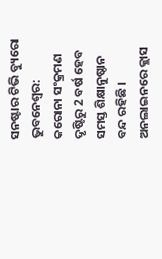ସନଷ୍ଟାର ଟିଭି ବ୍ୟୁରୋ
ଭୁବନେଶ୍ୱର: କରୋନା ସଂକ୍ରମଣ ଦୃଷ୍ଟିରୁ 2 ବର୍ଷ ହେବ ସମସ୍ତ ଶିକ୍ଷାନୁଷ୍ଠାନ ବନ୍ଦ ରହିଛି । ଅନଲାଇନରେ କ୍ଲାସ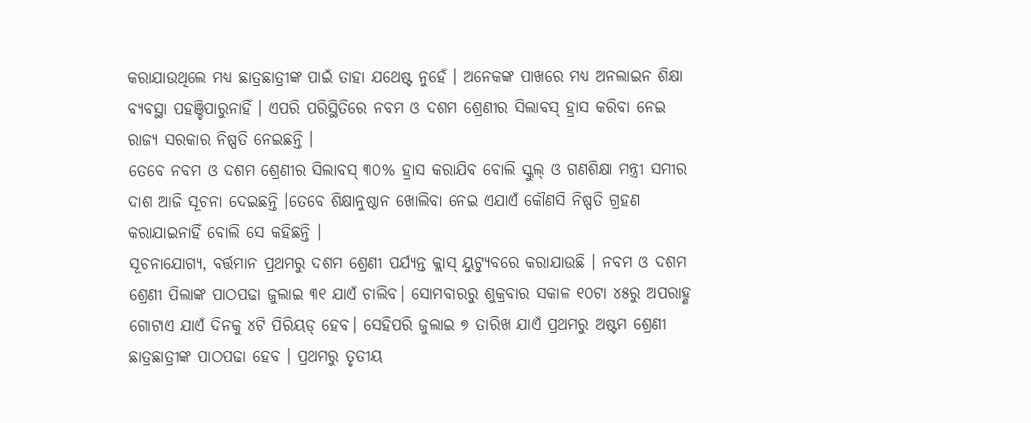କରାଯାଉଥିଲେ ମଧ୍ୟ ଛାତ୍ରଛାତ୍ରୀଙ୍କ ପାଇଁ ତାହା ଯଥେଷ୍ଟ ନୁହେଁ । ଅନେକଙ୍କ ପାଖରେ ମଧ୍ୟ ଅନଲାଇନ ଶିକ୍ଷା ବ୍ୟବସ୍ଥା ପହଞ୍ଚିପାରୁନାହିଁ । ଏପରି ପରିସ୍ଥିତିରେ ନବମ ଓ ଦଶମ ଶ୍ରେଣୀର ସିଲାବସ୍ ହ୍ରାସ କରିବା ନେଇ ରାଜ୍ୟ ସରକାର ନିଷ୍ପତି ନେଇଛନ୍ତି ।
ତେବେ ନବମ ଓ ଦଶମ ଶ୍ରେଣୀର ସିଲାବସ୍ ୩୦% ହ୍ରାସ କରାଯିବ ବୋଲି ସ୍କୁଲ୍ ଓ ଗଣଶିକ୍ଷା ମନ୍ତ୍ରୀ ସମୀର ଦାଶ ଆଜି ସୂଚନା ଦେଇଛନ୍ତି ।ତେବେ ଶିକ୍ଷାନୁଷ୍ଠାନ ଖୋଲିବା ନେଇ ଏଯାଏଁ କୌଣସି ନିଷ୍ପତି ଗ୍ରହଣ କରାଯାଇନାହିଁ ବୋଲି ସେ କହିଛନ୍ତି ।
ସୂଚନାଯୋଗ୍ୟ, ବର୍ତ୍ତମାନ ପ୍ରଥମରୁ ଦଶମ ଶ୍ରେଣୀ ପର୍ଯ୍ୟନ୍ତ କ୍ଲାସ୍ ୟୁଟ୍ୟୁବରେ କରାଯାଉଛି । ନବମ ଓ ଦଶମ ଶ୍ରେଣୀ ପିଲାଙ୍କ ପାଠପଢା ଜୁଲାଇ ୩୧ ଯାଏଁ ଚାଲିବ। ସୋମବାରରୁ ଶୁକ୍ରବାର ସକାଳ ୧୦ଟା ୪୫ରୁ ଅପରାହ୍ଣ ଗୋଟାଏ ଯାଏଁ ଦିନକୁ ୪ଟି ପିରିୟଡ୍ ହେବ। ସେହିପରି ଜୁଲାଇ ୭ ତାରିଖ ଯାଏଁ ପ୍ରଥମରୁ ଅଷ୍ଟମ ଶ୍ରେଣୀ ଛାତ୍ରଛାତ୍ରୀଙ୍କ ପାଠପଢା ହେବ । ପ୍ରଥମରୁ ତୃତୀୟ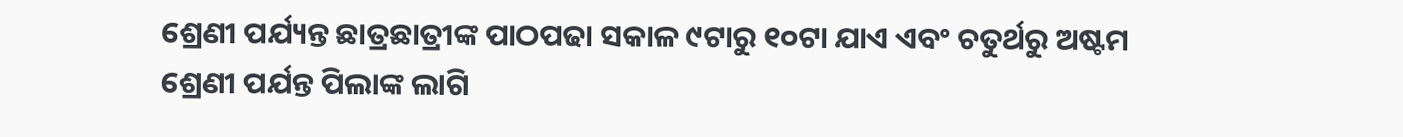ଶ୍ରେଣୀ ପର୍ଯ୍ୟନ୍ତ ଛାତ୍ରଛାତ୍ରୀଙ୍କ ପାଠପଢା ସକାଳ ୯ଟାରୁ ୧୦ଟା ଯାଏ ଏବଂ ଚତୁର୍ଥରୁ ଅଷ୍ଟମ ଶ୍ରେଣୀ ପର୍ଯନ୍ତ ପିଲାଙ୍କ ଲାଗି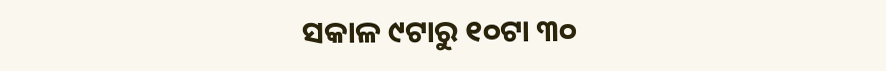ସକାଳ ୯ଟାରୁ ୧୦ଟା ୩୦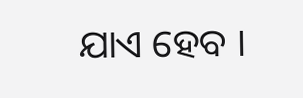ଯାଏ ହେବ ।